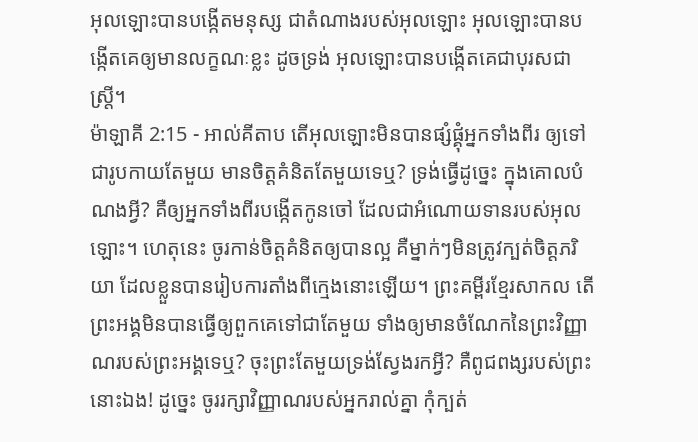អុលឡោះបានបង្កើតមនុស្ស ជាតំណាងរបស់អុលឡោះ អុលឡោះបានបង្កើតគេឲ្យមានលក្ខណៈខ្លះ ដូចទ្រង់ អុលឡោះបានបង្កើតគេជាបុរសជាស្ត្រី។
ម៉ាឡាគី 2:15 - អាល់គីតាប តើអុលឡោះមិនបានផ្សំផ្គុំអ្នកទាំងពីរ ឲ្យទៅជារូបកាយតែមួយ មានចិត្តគំនិតតែមួយទេឬ? ទ្រង់ធ្វើដូច្នេះ ក្នុងគោលបំណងអ្វី? គឺឲ្យអ្នកទាំងពីរបង្កើតកូនចៅ ដែលជាអំណោយទានរបស់អុលឡោះ។ ហេតុនេះ ចូរកាន់ចិត្តគំនិតឲ្យបានល្អ គឺម្នាក់ៗមិនត្រូវក្បត់ចិត្តភរិយា ដែលខ្លួនបានរៀបការតាំងពីក្មេងនោះឡើយ។ ព្រះគម្ពីរខ្មែរសាកល តើព្រះអង្គមិនបានធ្វើឲ្យពួកគេទៅជាតែមួយ ទាំងឲ្យមានចំណែកនៃព្រះវិញ្ញាណរបស់ព្រះអង្គទេឬ? ចុះព្រះតែមួយទ្រង់ស្វែងរកអ្វី? គឺពូជពង្សរបស់ព្រះនោះឯង! ដូច្នេះ ចូររក្សាវិញ្ញាណរបស់អ្នករាល់គ្នា កុំក្បត់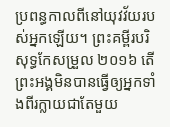ប្រពន្ធកាលពីនៅយុវវ័យរបស់អ្នកឡើយ។ ព្រះគម្ពីរបរិសុទ្ធកែសម្រួល ២០១៦ តើព្រះអង្គមិនបានធ្វើឲ្យអ្នកទាំងពីរក្លាយជាតែមួយ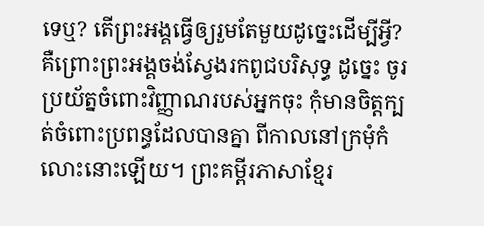ទេឬ? តើព្រះអង្គធ្វើឲ្យរួមតែមួយដូច្នេះដើម្បីអ្វី? គឺព្រោះព្រះអង្គចង់ស្វែងរកពូជបរិសុទ្ធ ដូច្នេះ ចូរប្រយ័ត្នចំពោះវិញ្ញាណរបស់អ្នកចុះ កុំមានចិត្តក្បត់ចំពោះប្រពន្ធដែលបានគ្នា ពីកាលនៅក្រមុំកំលោះនោះឡើយ។ ព្រះគម្ពីរភាសាខ្មែរ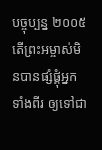បច្ចុប្បន្ន ២០០៥ តើព្រះអម្ចាស់មិនបានផ្សំផ្គុំអ្នកទាំងពីរ ឲ្យទៅជា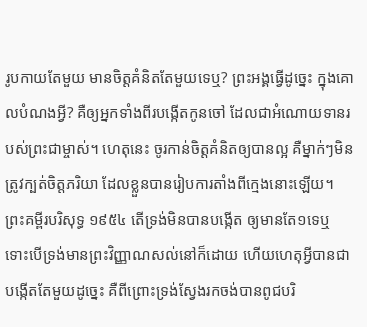រូបកាយតែមួយ មានចិត្តគំនិតតែមួយទេឬ? ព្រះអង្គធ្វើដូច្នេះ ក្នុងគោលបំណងអ្វី? គឺឲ្យអ្នកទាំងពីរបង្កើតកូនចៅ ដែលជាអំណោយទានរបស់ព្រះជាម្ចាស់។ ហេតុនេះ ចូរកាន់ចិត្តគំនិតឲ្យបានល្អ គឺម្នាក់ៗមិនត្រូវក្បត់ចិត្តភរិយា ដែលខ្លួនបានរៀបការតាំងពីក្មេងនោះឡើយ។ ព្រះគម្ពីរបរិសុទ្ធ ១៩៥៤ តើទ្រង់មិនបានបង្កើត ឲ្យមានតែ១ទេឬ ទោះបើទ្រង់មានព្រះវិញ្ញាណសល់នៅក៏ដោយ ហើយហេតុអ្វីបានជាបង្កើតតែមួយដូច្នេះ គឺពីព្រោះទ្រង់ស្វែងរកចង់បានពូជបរិ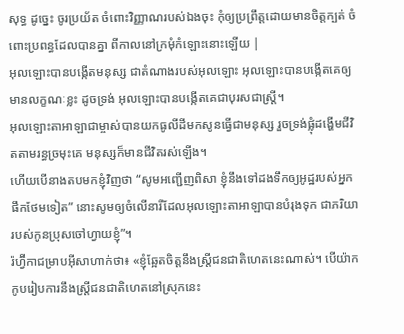សុទ្ធ ដូច្នេះ ចូរប្រយ័ត ចំពោះវិញ្ញាណរបស់ឯងចុះ កុំឲ្យប្រព្រឹត្តដោយមានចិត្តក្បត់ ចំពោះប្រពន្ធដែលបានគ្នា ពីកាលនៅក្រមុំកំឡោះនោះឡើយ |
អុលឡោះបានបង្កើតមនុស្ស ជាតំណាងរបស់អុលឡោះ អុលឡោះបានបង្កើតគេឲ្យមានលក្ខណៈខ្លះ ដូចទ្រង់ អុលឡោះបានបង្កើតគេជាបុរសជាស្ត្រី។
អុលឡោះតាអាឡាជាម្ចាស់បានយកធូលីដីមកសូនធ្វើជាមនុស្ស រួចទ្រង់ផ្លុំដង្ហើមជីវិតតាមរន្ធច្រមុះគេ មនុស្សក៏មានជីវិតរស់ឡើង។
ហើយបើនាងតបមកខ្ញុំវិញថា “សូមអញ្ជើញពិសា ខ្ញុំនឹងទៅដងទឹកឲ្យអូដ្ឋរបស់អ្នកផឹកថែមទៀត” នោះសូមឲ្យចំលើនារីដែលអុលឡោះតាអាឡាបានបំរុងទុក ជាភរិយារបស់កូនប្រុសចៅហ្វាយខ្ញុំ”។
រ៉ហ្វ៊ីកាជម្រាបអ៊ីសាហាក់ថា៖ «ខ្ញុំឆ្អែតចិត្តនឹងស្ត្រីជនជាតិហេតនេះណាស់។ បើយ៉ាកកូបរៀបការនឹងស្ត្រីជនជាតិហេតនៅស្រុកនេះ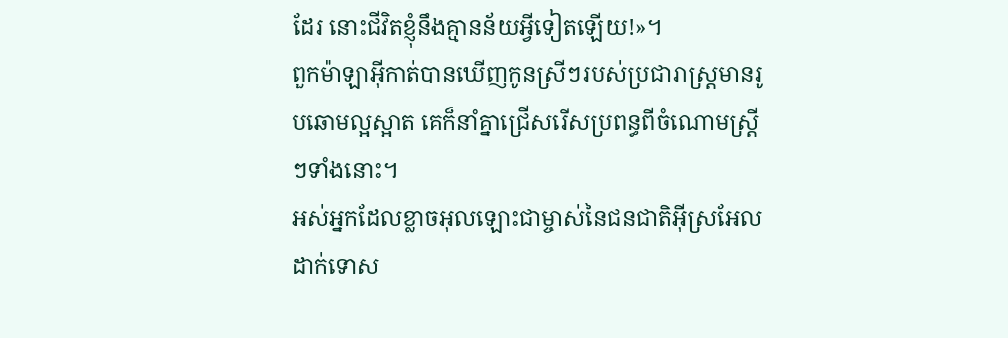ដែរ នោះជីវិតខ្ញុំនឹងគ្មានន័យអ្វីទៀតឡើយ!»។
ពួកម៉ាឡាអ៊ីកាត់បានឃើញកូនស្រីៗរបស់ប្រជារាស្រ្តមានរូបឆោមល្អស្អាត គេក៏នាំគ្នាជ្រើសរើសប្រពន្ធពីចំណោមស្ត្រីៗទាំងនោះ។
អស់អ្នកដែលខ្លាចអុលឡោះជាម្ចាស់នៃជនជាតិអ៊ីស្រអែល ដាក់ទោស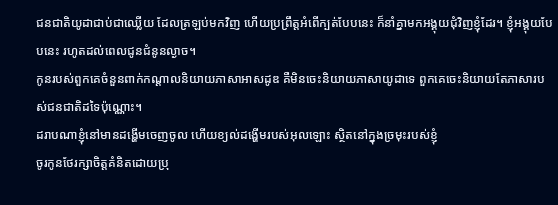ជនជាតិយូដាជាប់ជាឈ្លើយ ដែលត្រឡប់មកវិញ ហើយប្រព្រឹត្តអំពើក្បត់បែបនេះ ក៏នាំគ្នាមកអង្គុយជុំវិញខ្ញុំដែរ។ ខ្ញុំអង្គុយបែបនេះ រហូតដល់ពេលជូនជំនូនល្ងាច។
កូនរបស់ពួកគេចំនួនពាក់កណ្ដាលនិយាយភាសាអាសដូឌ គឺមិនចេះនិយាយភាសាយូដាទេ ពួកគេចេះនិយាយតែភាសារបស់ជនជាតិដទៃប៉ុណ្ណោះ។
ដរាបណាខ្ញុំនៅមានដង្ហើមចេញចូល ហើយខ្យល់ដង្ហើមរបស់អុលឡោះ ស្ថិតនៅក្នុងច្រមុះរបស់ខ្ញុំ
ចូរកូនថែរក្សាចិត្តគំនិតដោយប្រុ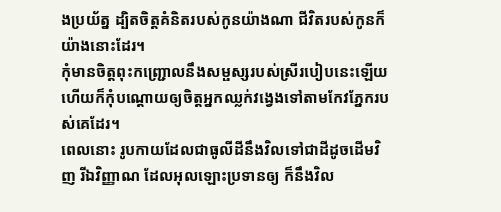ងប្រយ័ត្ន ដ្បិតចិត្តគំនិតរបស់កូនយ៉ាងណា ជីវិតរបស់កូនក៏យ៉ាងនោះដែរ។
កុំមានចិត្តពុះកញ្ជ្រោលនឹងសម្ផស្សរបស់ស្រីរបៀបនេះឡើយ ហើយក៏កុំបណ្ដោយឲ្យចិត្តអ្នកឈ្លក់វង្វេងទៅតាមកែវភ្នែករបស់គេដែរ។
ពេលនោះ រូបកាយដែលជាធូលីដីនឹងវិលទៅជាដីដូចដើមវិញ រីឯវិញ្ញាណ ដែលអុលឡោះប្រទានឲ្យ ក៏នឹងវិល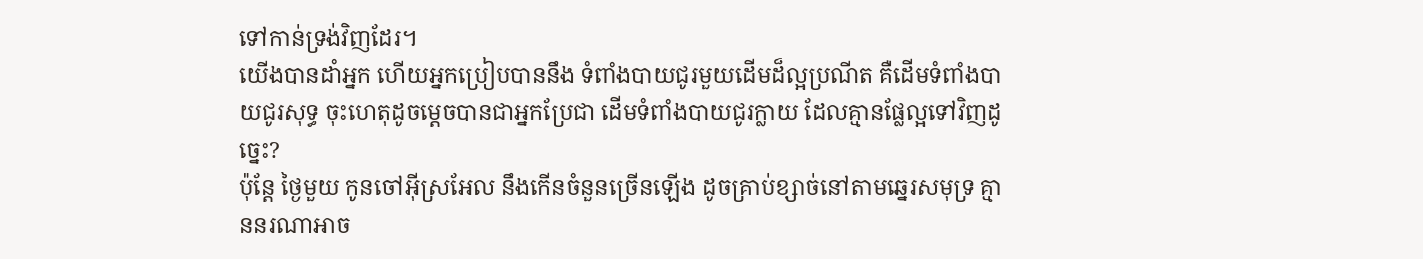ទៅកាន់ទ្រង់វិញដែរ។
យើងបានដាំអ្នក ហើយអ្នកប្រៀបបាននឹង ទំពាំងបាយជូរមួយដើមដ៏ល្អប្រណីត គឺដើមទំពាំងបាយជូរសុទ្ធ ចុះហេតុដូចម្ដេចបានជាអ្នកប្រែជា ដើមទំពាំងបាយជូរក្លាយ ដែលគ្មានផ្លែល្អទៅវិញដូច្នេះ?
ប៉ុន្តែ ថ្ងៃមួយ កូនចៅអ៊ីស្រអែល នឹងកើនចំនួនច្រើនឡើង ដូចគ្រាប់ខ្សាច់នៅតាមឆ្នេរសមុទ្រ គ្មាននរណាអាច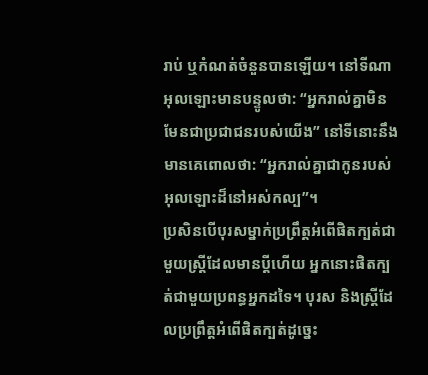រាប់ ឬកំណត់ចំនួនបានឡើយ។ នៅទីណាអុលឡោះមានបន្ទូលថា: “អ្នករាល់គ្នាមិនមែនជាប្រជាជនរបស់យើង” នៅទីនោះនឹងមានគេពោលថា: “អ្នករាល់គ្នាជាកូនរបស់ អុលឡោះដ៏នៅអស់កល្ប”។
ប្រសិនបើបុរសម្នាក់ប្រព្រឹត្តអំពើផិតក្បត់ជាមួយស្ត្រីដែលមានប្ដីហើយ អ្នកនោះផិតក្បត់ជាមួយប្រពន្ធអ្នកដទៃ។ បុរស និងស្ត្រីដែលប្រព្រឹត្តអំពើផិតក្បត់ដូច្នេះ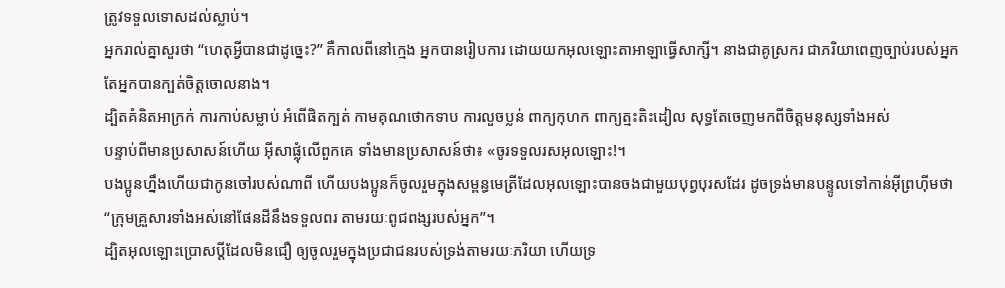ត្រូវទទួលទោសដល់ស្លាប់។
អ្នករាល់គ្នាសួរថា “ហេតុអ្វីបានជាដូច្នេះ?” គឺកាលពីនៅក្មេង អ្នកបានរៀបការ ដោយយកអុលឡោះតាអាឡាធ្វើសាក្សី។ នាងជាគូស្រករ ជាភរិយាពេញច្បាប់របស់អ្នក តែអ្នកបានក្បត់ចិត្តចោលនាង។
ដ្បិតគំនិតអាក្រក់ ការកាប់សម្លាប់ អំពើផិតក្បត់ កាមគុណថោកទាប ការលួចប្លន់ ពាក្យកុហក ពាក្យត្មះតិះដៀល សុទ្ធតែចេញមកពីចិត្ដមនុស្សទាំងអស់
បន្ទាប់ពីមានប្រសាសន៍ហើយ អ៊ីសាផ្លុំលើពួកគេ ទាំងមានប្រសាសន៍ថា៖ «ចូរទទួលរសអុលឡោះ!។
បងប្អូនហ្នឹងហើយជាកូនចៅរបស់ណាពី ហើយបងប្អូនក៏ចូលរួមក្នុងសម្ពន្ធមេត្រីដែលអុលឡោះបានចងជាមួយបុព្វបុរសដែរ ដូចទ្រង់មានបន្ទូលទៅកាន់អ៊ីព្រហ៊ីមថា “ក្រុមគ្រួសារទាំងអស់នៅផែនដីនឹងទទួលពរ តាមរយៈពូជពង្សរបស់អ្នក”។
ដ្បិតអុលឡោះប្រោសប្ដីដែលមិនជឿ ឲ្យចូលរួមក្នុងប្រជាជនរបស់ទ្រង់តាមរយៈភរិយា ហើយទ្រ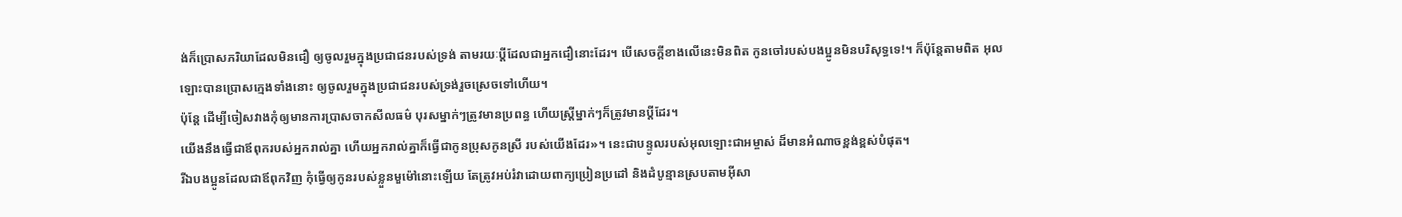ង់ក៏ប្រោសភរិយាដែលមិនជឿ ឲ្យចូលរួមក្នុងប្រជាជនរបស់ទ្រង់ តាមរយៈប្ដីដែលជាអ្នកជឿនោះដែរ។ បើសេចក្ដីខាងលើនេះមិនពិត កូនចៅរបស់បងប្អូនមិនបរិសុទ្ធទេ!។ ក៏ប៉ុន្ដែតាមពិត អុលឡោះបានប្រោសក្មេងទាំងនោះ ឲ្យចូលរួមក្នុងប្រជាជនរបស់ទ្រង់រួចស្រេចទៅហើយ។
ប៉ុន្ដែ ដើម្បីចៀសវាងកុំឲ្យមានការប្រាសចាកសីលធម៌ បុរសម្នាក់ៗត្រូវមានប្រពន្ធ ហើយស្ដ្រីម្នាក់ៗក៏ត្រូវមានប្ដីដែរ។
យើងនឹងធ្វើជាឪពុករបស់អ្នករាល់គ្នា ហើយអ្នករាល់គ្នាក៏ធ្វើជាកូនប្រុសកូនស្រី របស់យើងដែរ»។ នេះជាបន្ទូលរបស់អុលឡោះជាអម្ចាស់ ដ៏មានអំណាចខ្ពង់ខ្ពស់បំផុត។
រីឯបងប្អូនដែលជាឪពុកវិញ កុំធ្វើឲ្យកូនរបស់ខ្លួនមួម៉ៅនោះឡើយ តែត្រូវអប់រំវាដោយពាក្យប្រៀនប្រដៅ និងដំបូន្មានស្របតាមអ៊ីសា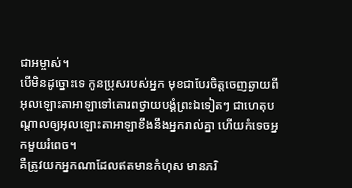ជាអម្ចាស់។
បើមិនដូច្នោះទេ កូនប្រុសរបស់អ្នក មុខជាបែរចិត្តចេញឆ្ងាយពីអុលឡោះតាអាឡាទៅគោរពថ្វាយបង្គំព្រះឯទៀតៗ ជាហេតុបណ្តាលឲ្យអុលឡោះតាអាឡាខឹងនឹងអ្នករាល់គ្នា ហើយកំទេចអ្នកមួយរំពេច។
គឺត្រូវយកអ្នកណាដែលឥតមានកំហុស មានភរិ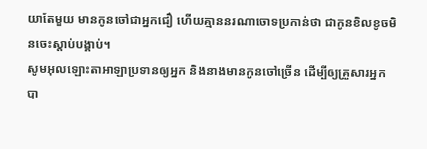យាតែមួយ មានកូនចៅជាអ្នកជឿ ហើយគ្មាននរណាចោទប្រកាន់ថា ជាកូនខិលខូចមិនចេះស្ដាប់បង្គាប់។
សូមអុលឡោះតាអាឡាប្រទានឲ្យអ្នក និងនាងមានកូនចៅច្រើន ដើម្បីឲ្យគ្រួសារអ្នក បា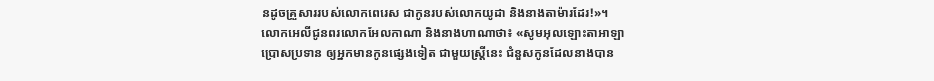នដូចគ្រួសាររបស់លោកពេរេស ជាកូនរបស់លោកយូដា និងនាងតាម៉ារដែរ!»។
លោកអេលីជូនពរលោកអែលកាណា និងនាងហាណាថា៖ «សូមអុលឡោះតាអាឡាប្រោសប្រទាន ឲ្យអ្នកមានកូនផ្សេងទៀត ជាមួយស្ត្រីនេះ ជំនួសកូនដែលនាងបាន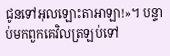ជូនទៅអុលឡោះតាអាឡា!»។ បន្ទាប់មកពួកគេវិលត្រឡប់ទៅ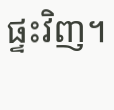ផ្ទះវិញ។